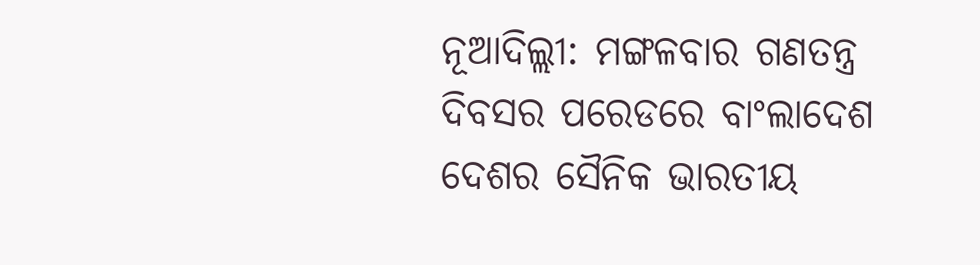ନୂଆଦିଲ୍ଲୀ: ମଙ୍ଗଳବାର ଗଣତନ୍ତ୍ର ଦିବସର ପରେଡରେ ବାଂଲାଦେଶ ଦେଶର ସୈନିକ ଭାରତୀୟ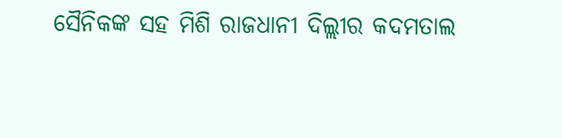ସୈନିକଙ୍କ ସହ ମିଶି ରାଜଧାନୀ ଦିଲ୍ଲୀର କଦମତାଲ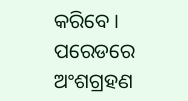କରିବେ । ପରେଡରେ ଅଂଶଗ୍ରହଣ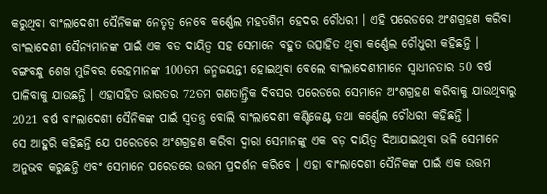କରୁଥିବା ବାଂଲାଦେଶୀ ସୈନିକଙ୍କ ନେତୃତ୍ବ ନେବେ କର୍ଣ୍ଣେଲ ମହତଶିମ ହେଦର ଚୌଧରୀ । ଏହି ପରେଡରେ ଅଂଶଗ୍ରହଣ କରିବା ବାଂଲାଦେଶୀ ସୈନ୍ୟମାନଙ୍କ ପାଇଁ ଏକ ବଡ ଦାୟିତ୍ବ ସହ ସେମାନେ ବହୁତ ଉତ୍ସାହିତ ଥିବା କର୍ଣ୍ଣେଲ ଚୌଧୁରୀ କହିଛନ୍ତି ।
ବଙ୍ଗବନ୍ଧୁ ଶେଖ ମୁଜିବର ରେହମାନଙ୍କ 100ତମ ଜନ୍ମଜୟନ୍ତୀ ହୋଇଥିବା ବେଲେ ବାଂଲାଦେଶୀମାନେ ସ୍ବାଧୀନତାର 50 ବର୍ଷ ପାଳିବାକୁ ଯାଉଛନ୍ତି । ଏହାସହିତ ଭାରତର 72ତମ ଗଣତାନ୍ତ୍ରିକ ଦିବସର ପରେଡରେ ସେମାନେ ଅଂଶଗ୍ରହଣ କରିବାକୁ ଯାଉଥିବାରୁ 2021 ବର୍ଷ ବାଂଲାଦେଶୀ ସୈନିକଙ୍କ ପାଇଁ ସ୍ବତନ୍ତ୍ର ବୋଲି ବାଂଲାଦେଶୀ କଣ୍ଟିଜେଣ୍ଟ ତଥା କର୍ଣ୍ଣେଲ ଚୌଧରୀ କହିଛନ୍ତି ।
ସେ ଆହୁରି କହିଛନ୍ତି ଯେ ପରେଡରେ ଅଂଶଗ୍ରହଣ କରିବା ଦ୍ବାରା ସେମାନଙ୍କୁ ଏକ ବଡ଼ ଦାୟିତ୍ବ ଦିଆଯାଇଥିବା ଭଳି ସେମାନେ ଅନୁଭବ କରୁଛନ୍ତି ଏବଂ ସେମାନେ ପରେଡରେ ଉତ୍ତମ ପ୍ରଦର୍ଶନ କରିବେ । ଏହା ବାଂଲାଦେଶୀ ସୈନିକଙ୍କ ପାଇଁ ଏକ ଉତ୍ତମ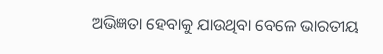ଅଭିଜ୍ଞତା ହେବାକୁ ଯାଉଥିବା ବେଳେ ଭାରତୀୟ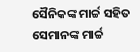ସୈନିକଙ୍କ ମାର୍ଚ୍ଚ ସହିତ ସେମାନଙ୍କ ମାର୍ଚ୍ଚ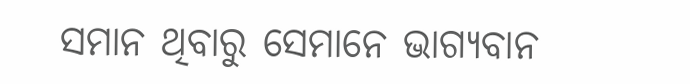ସମାନ ଥିବାରୁ ସେମାନେ ଭାଗ୍ୟବାନ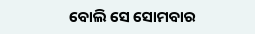ବୋଲି ସେ ସୋମବାର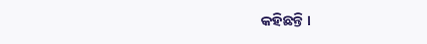କହିଛନ୍ତି ।